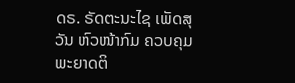ດຣ. ຣັດຕະນະໄຊ ເພັດສຸວັນ ຫົວໜ້າກົມ ຄວບຄຸມພະຍາດຕິ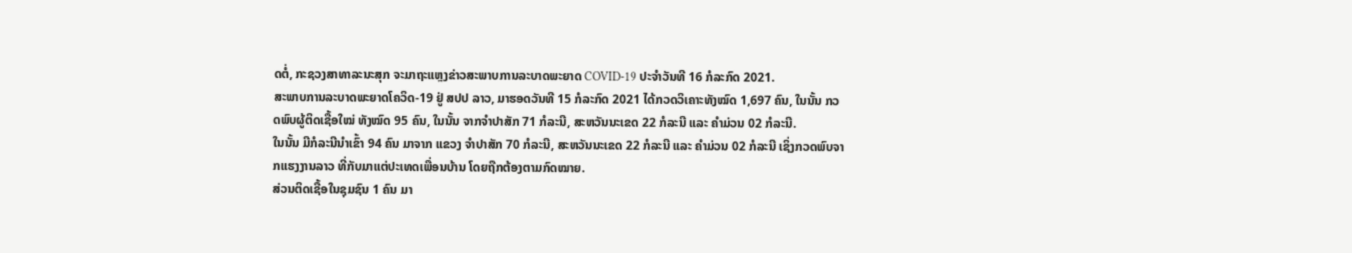ດຕໍ່, ກະຊວງສາທາລະນະສຸກ ຈະມາຖະແຫຼງຂ່າວສະພາບການລະບາດພະຍາດ COVID-19 ປະຈຳວັນທີ 16 ກໍລະກົດ 2021.
ສະພາບການລະບາດພະຍາດໂຄວິດ-19 ຢູ່ ສປປ ລາວ, ມາຮອດວັນທີ 15 ກໍລະກົດ 2021 ໄດ້ກວດວິເຄາະທັງໝົດ 1,697 ຄົນ, ໃນນັ້ນ ກວດພົບຜູ້ຕິດເຊື້ອໃໝ່ ທັງໝົດ 95 ຄົນ, ໃນນັ້ນ ຈາກຈໍາປາສັກ 71 ກໍລະນີ, ສະຫວັນນະເຂດ 22 ກໍລະນີ ແລະ ຄໍາມ່ວນ 02 ກໍລະນີ.
ໃນນັ້ນ ມີກໍລະນີນຳເຂົ້າ 94 ຄົນ ມາຈາກ ແຂວງ ຈໍາປາສັກ 70 ກໍລະນີ, ສະຫວັນນະເຂດ 22 ກໍລະນີ ແລະ ຄໍາມ່ວນ 02 ກໍລະນີ ເຊິ່ງກວດພົບຈາກແຮງງານລາວ ທີ່ກັບມາແຕ່ປະເທດເພື່ອນບ້ານ ໂດຍຖືກຕ້ອງຕາມກົດໝາຍ.
ສ່ວນຕິດເຊື້ອໃນຊຸມຊົນ 1 ຄົນ ມາ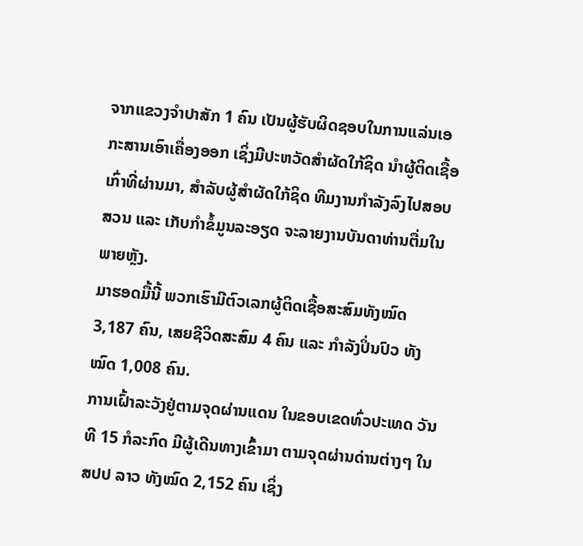ຈາກແຂວງຈຳປາສັກ 1 ຄົນ ເປັນຜູ້ຮັບຜິດຊອບໃນການແລ່ນເອກະສານເອົາເຄື່ອງອອກ ເຊິ່ງມີປະຫວັດສຳຜັດໃກ້ຊິດ ນຳຜູ້ຕິດເຊື້ອເກົ່າທີ່ຜ່ານມາ, ສຳລັບຜູ້ສຳຜັດໃກ້ຊິດ ທີມງານກຳລັງລົງໄປສອບສວນ ແລະ ເກັບກຳຂໍ້ມູນລະອຽດ ຈະລາຍງານບັນດາທ່ານຕື່ມໃນພາຍຫຼັງ.
ມາຮອດມື້ນີ້ ພວກເຮົາມີຕົວເລກຜູ້ຕິດເຊື້ອສະສົມທັງໝົດ 3,187 ຄົນ, ເສຍຊີວິດສະສົມ 4 ຄົນ ແລະ ກໍາລັງປິ່ນປົວ ທັງໝົດ 1,008 ຄົນ.
ການເຝົ້າລະວັງຢູ່ຕາມຈຸດຜ່ານແດນ ໃນຂອບເຂດທົ່ວປະເທດ ວັນທີ 15 ກໍລະກົດ ມີຜູ້ເດີນທາງເຂົ້າມາ ຕາມຈຸດຜ່ານດ່ານຕ່າງໆ ໃນສປປ ລາວ ທັງໝົດ 2,152 ຄົນ ເຊິ່ງ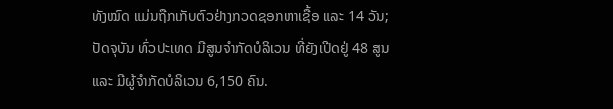ທັງໝົດ ແມ່ນຖືກເກັບຕົວຢ່າງກວດຊອກຫາເຊື້ອ ແລະ 14 ວັນ;
ປັດຈຸບັນ ທົ່ວປະເທດ ມີສູນຈຳກັດບໍລິເວນ ທີ່ຍັງເປີດຢູ່ 48 ສູນ ແລະ ມີຜູ້ຈຳກັດບໍລິເວນ 6,150 ຄົນ.